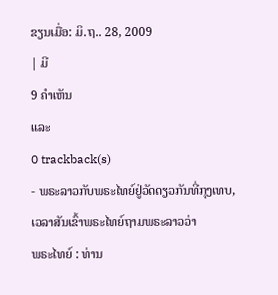ຂຽນເມື່ອ: ມິ.ຖ.. 28, 2009
| ມີ
9 ຄຳເຫັນ
ແລະ
0 trackback(s)
- ພຣະລາວກັບພຣະໄທຍ໌ຢູ່ວັດດຽວກັນທີ່ກຸງເທບ, ເວລາສັນເຂົ້າພຣະໄທຍ໌ຖາມພຣະລາວວ່າ
ພຣະໄທຍ໌ : ທ່ານ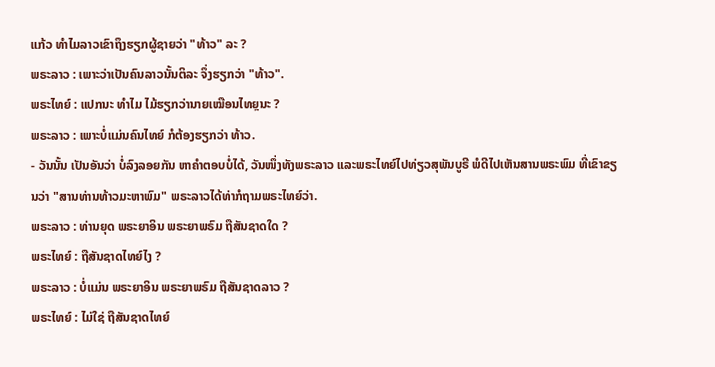ແກ້ວ ທຳໄມລາວເຂົາຖຶງຮຽກຜູ້ຊາຍວ່າ "ທ້າວ" ລະ ?
ພຣະລາວ : ເພາະວ່າເປັນຄົນລາວນັ້ນຕິລະ ຈຶ່ງຮຽກວ່າ "ທ້າວ".
ພຣະໄທຍ໌ : ແປກນະ ທຳໄມ ໄມ້ຮຽກວ່ານາຍເໝືອນໄທຍຼນະ ?
ພຣະລາວ : ເພາະບໍ່ແມ່ນຄົນໄທຍ໌ ກໍຕ້ອງຮຽກວ່າ ທ້າວ.
- ວັນນັ້ນ ເປັນອັນວ່າ ບໍ່ລົງລອຍກັນ ຫາຄຳຕອບບໍ່ໄດ້, ວັນໜຶ່ງທັງພຣະລາວ ແລະພຣະໄທຍ໌ໄປທ່ຽວສຸພັນບູຣີ ພໍດີໄປເຫັນສານພຣະພົມ ທີ່ເຂົາຂຽນວ່າ "ສານທ່ານທ້າວມະຫາພົມ" ພຣະລາວໄດ້ທ່າກໍຖາມພຣະໄທຍ໌ວ່າ.
ພຣະລາວ : ທ່ານຍຸດ ພຣະຍາອິນ ພຣະຍາພຣົມ ຖືສັນຊາດໃດ ?
ພຣະໄທຍ໌ : ຖືສັນຊາດໄທຍ໌ໄງ ?
ພຣະລາວ : ບໍ່ແມ່ນ ພຣະຍາອິນ ພຣະຍາພຣົມ ຖືສັນຊາດລາວ ?
ພຣະໄທຍ໌ : ໄມ່ໃຊ່ ຖືສັນຊາດໄທຍ໌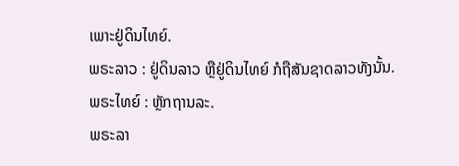ເພາະຢູ່ດິນໄທຍ໌.
ພຣະລາວ : ຢູ່ດິນລາວ ຫຼືຢູ່ດິນໄທຍ໌ ກໍຖືສັນຊາດລາວທັງນັ້ນ.
ພຣະໄທຍ໌ : ຫຼັກຖານລະ.
ພຣະລາ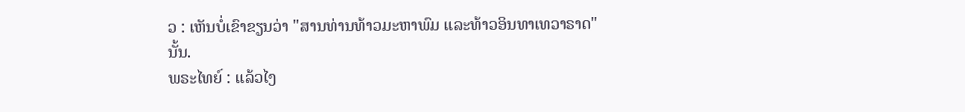ວ : ເຫັນບໍ່ເຂົາຂຽນວ່າ "ສານທ່ານທ້າວມະຫາພົມ ແລະທ້າວອິນທາເທວາຣາດ" ນັ້ນ.
ພຣະໄທຍ໌ : ແລ້ວໄງ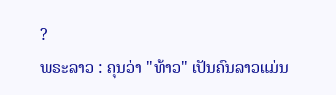?
ພຣະລາວ : ຄຸນວ່າ "ທ້າວ" ເປັນຄົນລາວແມ່ນ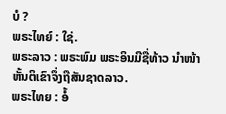ບໍ ?
ພຣະໄທຍ໌ : ໃຊ່.
ພຣະລາວ : ພຣະພົມ ພຣະອິນມີຊື່ທ້າວ ນຳໜ້າຫັ້ນຕິເຂົາຈຶ່ງຖືສັນຊາດລາວ.
ພຣະໄທຍ : ອໍ້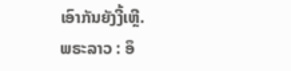ເອົາກັນຍັງງີ້ເຫີຼ.
ພຣະລາວ : ອຶ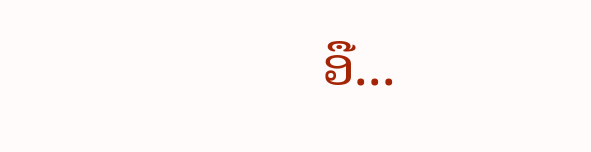ອື...